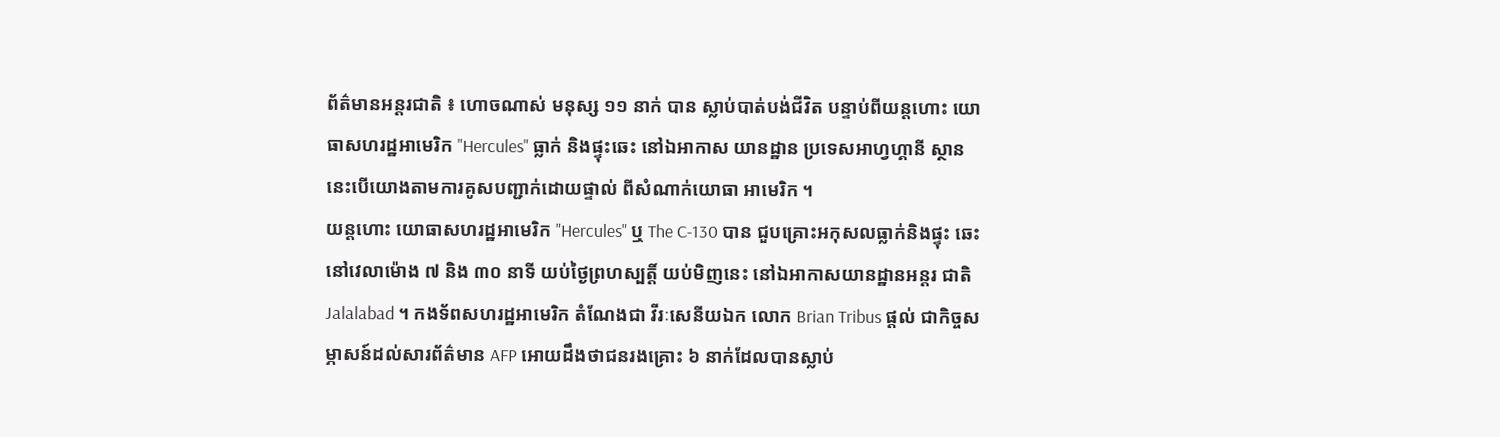ព័ត៌មានអន្តរជាតិ ៖ ហោចណាស់ មនុស្ស ១១ នាក់ បាន ស្លាប់បាត់បង់ជីវិត បន្ទាប់ពីយន្តហោះ យោធាសហរដ្ឋអាមេរិក "Hercules" ធ្លាក់ និងផ្ទុះឆេះ នៅឯអាកាស យានដ្ឋាន ប្រទេសអាហ្វហ្គានី ស្ថាន នេះបើយោងតាមការគូសបញ្ជាក់ដោយផ្ទាល់ ពីសំណាក់យោធា អាមេរិក ។
យន្តហោះ យោធាសហរដ្ឋអាមេរិក "Hercules" ឬ The C-130 បាន ជួបគ្រោះអកុសលធ្លាក់និងផ្ទុះ ឆេះនៅវេលាម៉ោង ៧ និង ៣០ នាទី យប់ថ្ងៃព្រហស្បត្តិ៍ យប់មិញនេះ នៅឯអាកាសយានដ្ឋានអន្តរ ជាតិ Jalalabad ។ កងទ័ពសហរដ្ឋអាមេរិក តំណែងជា វីរៈសេនីយឯក លោក Brian Tribus ផ្តល់ ជាកិច្ចសម្ភាសន៍ដល់សារព័ត៌មាន AFP អោយដឹងថាជនរងគ្រោះ ៦ នាក់ដែលបានស្លាប់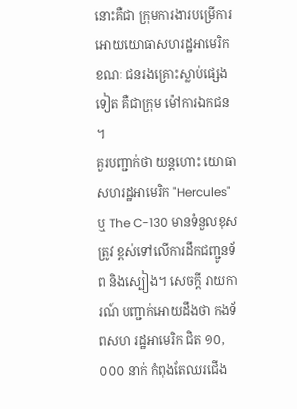នោះគឺជា ក្រុមការងារបម្រើការអោយយោធាសហរដ្ឋអាមេរិក ខណៈ ជនរងគ្រោះស្លាប់ផ្សេងទៀត គឺជាក្រុម ម៉ៅការឯកជន ។
គួរបញ្ជាក់ថា យន្តហោះ យោធាសហរដ្ឋអាមេរិក "Hercules" ឬ The C-130 មានទំនួលខុសត្រូវ ខ្ពស់ទៅលើការដឹកជញ្ជូនទ័ព និងស្បៀង។ សេចក្តី រាយការណ៍ បញ្ជាក់អោយដឹងថា កងទ័ពសហ រដ្ឋអាមេរិក ជិត ១០,០០០ នាក់ កំពុងតែឈរជើង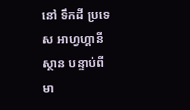នៅ ទឹកដី ប្រទេស អាហ្វហ្គានីស្ថាន បន្ទាប់ពី មា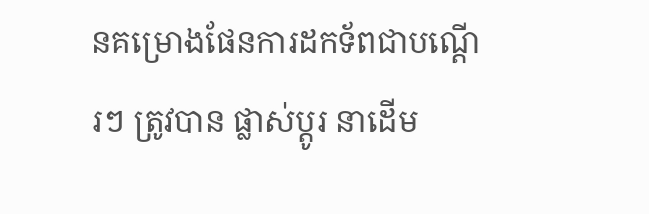នគម្រោងផែនការដកទ័ពជាបណ្តើរៗ ត្រូវបាន ផ្លាស់ប្តូរ នាដើម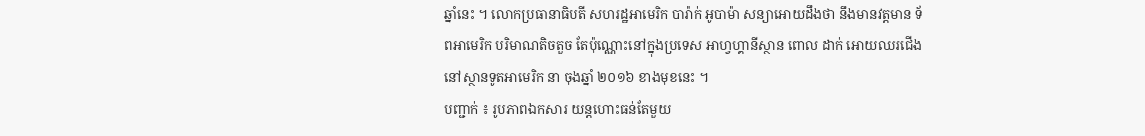ឆ្នាំនេះ ។ លោកប្រធានាធិបតី សហរដ្ឋអាមេរិក បារ៉ាក់ អូបាម៉ា សន្យាអោយដឹងថា នឹងមានវត្តមាន ទ័ពអាមេរិក បរិមាណតិចតួច តែប៉ុណ្ណោះនៅក្នុងប្រទេស អាហ្វហ្គានីស្ថាន ពោល ដាក់ អោយឈរជើង នៅស្ថានទូតអាមេរិក នា ចុងឆ្នាំ ២០១៦ ខាងមុខនេះ ។
បញ្ជាក់ ៖ រូបភាពឯកសារ យន្តហោះធន់តែមួយ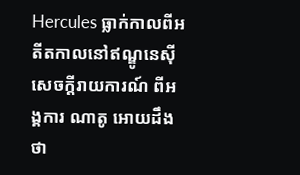Hercules ធ្លាក់កាលពីអតីតកាលនៅឥណ្ឌូនេស៊ី
សេចក្តីរាយការណ៍ ពីអង្គការ ណាតូ អោយដឹងថា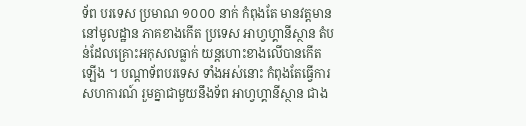ទ័ព បរទេស ប្រមាណ ១០០០ នាក់ កំពុងតែ មានវត្តមាននៅមូលដ្ឋាន ភាគខាងកើត ប្រទេស អាហ្វហ្គានីស្ថាន តំបន់ដែលគ្រោះអកុសលធ្លាក់ យន្តហោះខាងលើបានកើតឡើង ។ បណ្តាទ័ពបរទេស ទាំងអស់នោះ កំពុងតែធ្វើការ សហការណ៍ រួមគ្នាជាមួយនឹងទ័ព អាហ្វហ្គានីស្ថាន ជាង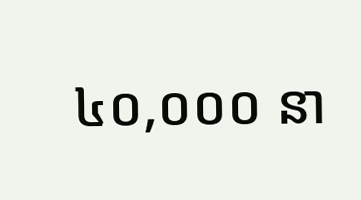៤០,០០០ នា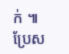ក់ ៕
ប្រែស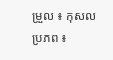ម្រួល ៖ កុសល
ប្រភព ៖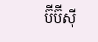ប៊ីប៊ីស៊ី